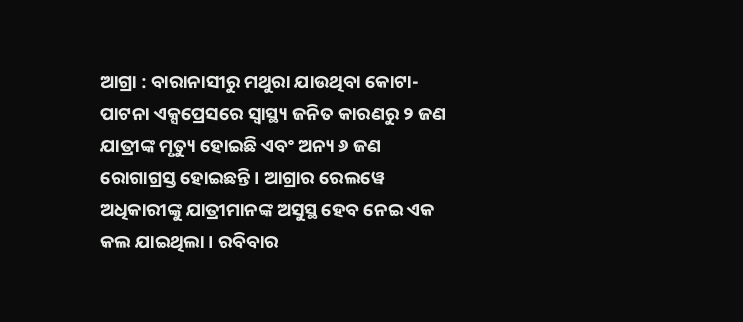ଆଗ୍ରା : ବାରାନାସୀରୁ ମଥୁରା ଯାଉଥିବା କୋଟା-ପାଟନା ଏକ୍ସପ୍ରେସରେ ସ୍ୱାସ୍ଥ୍ୟ ଜନିତ କାରଣରୁ ୨ ଜଣ ଯାତ୍ରୀଙ୍କ ମୃତ୍ୟୁ ହୋଇଛି ଏବଂ ଅନ୍ୟ ୬ ଜଣ ରୋଗାଗ୍ରସ୍ତ ହୋଇଛନ୍ତି । ଆଗ୍ରାର ରେଲୱେ ଅଧିକାରୀଙ୍କୁ ଯାତ୍ରୀମାନଙ୍କ ଅସୁସ୍ଥ ହେବ ନେଇ ଏକ କଲ ଯାଇଥିଲା । ରବିବାର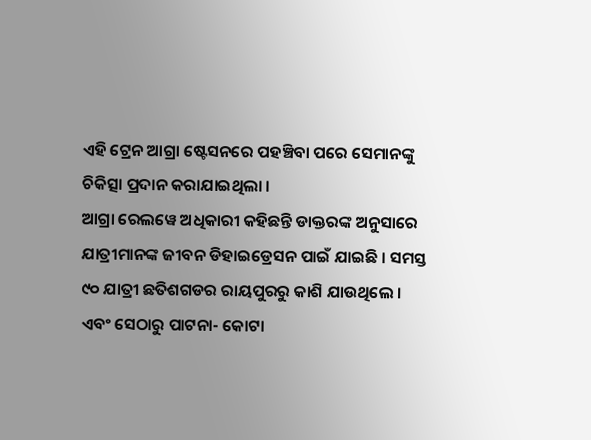ଏହି ଟ୍ରେନ ଆଗ୍ରା ଷ୍ଟେସନରେ ପହଞ୍ଚିବା ପରେ ସେମାନଙ୍କୁ ଚିକିତ୍ସା ପ୍ରଦାନ କରାଯାଇଥିଲା ।
ଆଗ୍ରା ରେଲୱେ ଅଧିକାରୀ କହିଛନ୍ତି ଡାକ୍ତରଙ୍କ ଅନୁସାରେ ଯାତ୍ରୀମାନଙ୍କ ଜୀବନ ଡିହାଇଡ୍ରେସନ ପାଇଁ ଯାଇଛି । ସମସ୍ତ ୯୦ ଯାତ୍ରୀ ଛତିଶଗଡର ରାୟପୁରରୁ କାଶି ଯାଉଥିଲେ । ଏବଂ ସେଠାରୁ ପାଟନା- କୋଟା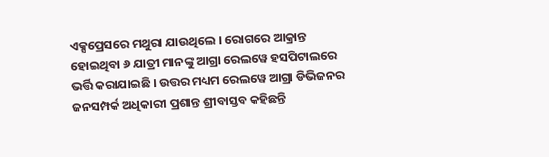ଏକ୍ସପ୍ରେସରେ ମଥୁରା ଯାଉଥିଲେ । ରୋଗରେ ଆକ୍ରାନ୍ତ ହୋଇଥିବା ୬ ଯାତ୍ରୀ ମାନଙ୍କୁ ଆଗ୍ରା ରେଲୱେ ହସପିଟାଲରେ ଭର୍ତ୍ତି କରାଯାଇଛି । ଉତ୍ତର ମଧ୍ୟମ ରେଲୱେ ଆଗ୍ରା ଡିଭିଜନର ଜନସମ୍ପର୍କ ଅଧିକାରୀ ପ୍ରଶାନ୍ତ ଶ୍ରୀବାସ୍ତବ କହିଛନ୍ତି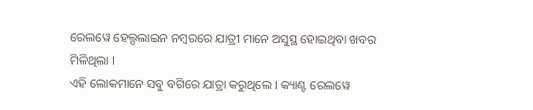ରେଲୱେ ହେଲ୍ପଲାଇନ ନମ୍ବରରେ ଯାତ୍ରୀ ମାନେ ଅସୁସ୍ଥ ହୋଇଥିବା ଖବର ମିଳିଥିଲା ।
ଏହି ଲୋକମାନେ ସବୁ ବଗିରେ ଯାତ୍ରା କରୁଥିଲେ । କ୍ୟାଣ୍ଟ ରେଲୱେ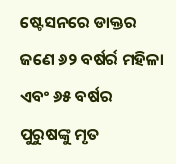ଷ୍ଟେସନରେ ଡାକ୍ତର ଜଣେ ୬୨ ବର୍ଷର୍ର ମହିଳା ଏବଂ ୬୫ ବର୍ଷର ପୁରୁଷଙ୍କୁ ମୃତ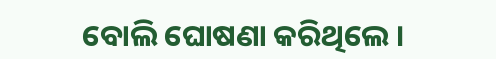ବୋଲି ଘୋଷଣା କରିଥିଲେ ।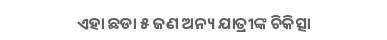ଏହା ଛଡା ୫ ଜଣ ଅନ୍ୟ ଯାତ୍ରୀଙ୍କ ଚିକିତ୍ସା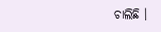ଚାଲିଛି ।